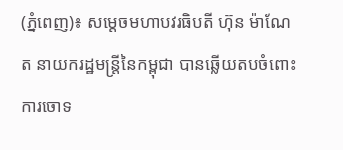(ភ្នំពេញ)៖ សម្តេចមហាបវរធិបតី ហ៊ុន ម៉ាណែត នាយករដ្ឋមន្រ្តីនៃកម្ពុជា បានឆ្លើយតបចំពោះការចោទ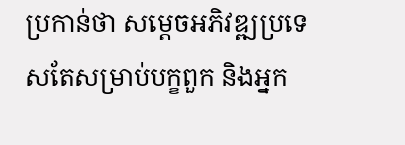ប្រកាន់ថា សម្តេចអភិវឌ្ឍប្រទេសតែសម្រាប់បក្ខពួក និងអ្នក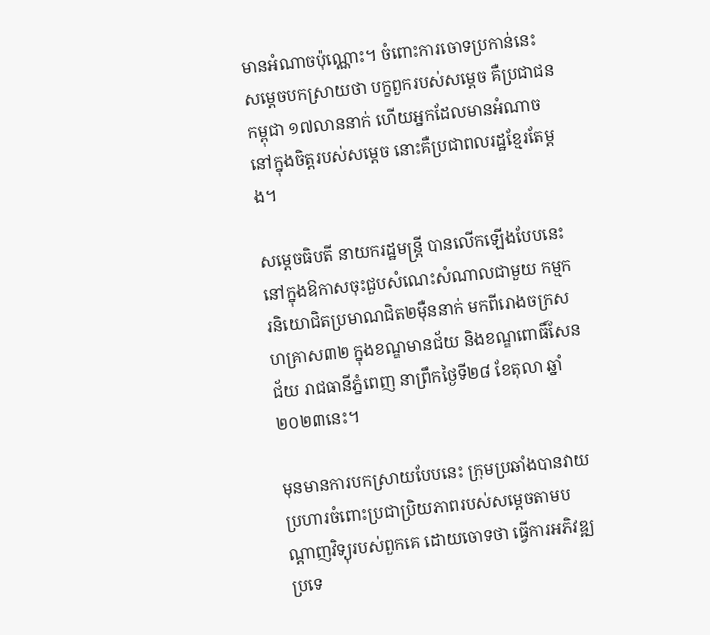មានអំណាចប៉ុណ្ណោះ។ ចំពោះការចោទប្រកាន់នេះ សម្តេចបកស្រាយថា បក្ខពួករបស់សម្តេច គឺប្រជាជនកម្ពុជា ១៧លាននាក់ ហើយអ្នកដែលមានអំណាចនៅក្នុងចិត្តរបស់សម្តេច នោះគឺប្រជាពលរដ្ឋខ្មែរតែម្តង។

សម្តេចធិបតី នាយករដ្ឋមន្រ្តី បានលើកឡើងបែបនេះ នៅក្នុងឱកាសចុះជួបសំណេះសំណាលជាមួយ កម្មករនិយោជិតប្រមាណជិត២ម៉ឺននាក់ មកពីរោងចក្រសហគ្រាស៣២ ក្នុងខណ្ឌមានជ័យ និងខណ្ឌពោធិ៍សែនជ័យ រាជធានីភ្នំពេញ នាព្រឹកថ្ងៃទី២៨ ខែតុលា ឆ្នាំ២០២៣នេះ។

មុនមានការបកស្រាយបែបនេះ ក្រុមប្រឆាំងបានវាយប្រហារចំពោះប្រជាប្រិយភាពរបស់សម្តេចតាមបណ្តាញវិទ្យុរបស់ពួកគេ ដោយចោទថា ធ្វើការអភិវឌ្ឍប្រទេ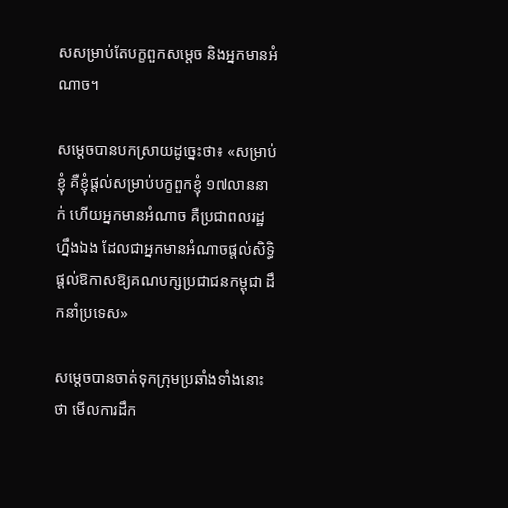សសម្រាប់តែបក្ខពួកសម្តេច និងអ្នកមានអំណាច។

សម្តេចបានបកស្រាយដូច្នេះថា៖ «សម្រាប់ខ្ញុំ គឺខ្ញុំផ្តល់សម្រាប់បក្ខពួកខ្ញុំ ១៧លាននាក់ ហើយអ្នកមានអំណាច គឺប្រជាពលរដ្ឋហ្នឹងឯង ដែលជាអ្នកមានអំណាចផ្តល់សិទ្ធិ ផ្តល់ឱកាសឱ្យគណបក្សប្រជាជនកម្ពុជា ដឹកនាំប្រទេស»

សម្តេចបានចាត់ទុកក្រុមប្រឆាំងទាំងនោះថា មើលការដឹក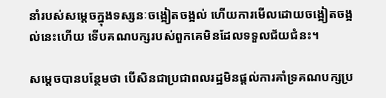នាំរបស់សម្តេចក្នុងទស្សនៈចង្អៀតចង្អល់ ហើយការមើលដោយចង្អៀតចង្អល់នេះហើយ ទើបគណបក្សរបស់ពួកគេមិនដែលទទួលជ័យជំនះ។

សម្តេចបានបន្ថែមថា បើសិនជាប្រជាពលរដ្ឋមិនផ្តល់ការគាំទ្រគណបក្សប្រ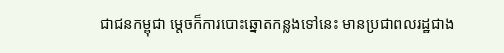ជាជនកម្ពុជា ម្តេចក៏ការបោះឆ្នោតកន្លងទៅនេះ មានប្រជាពលរដ្ឋជាង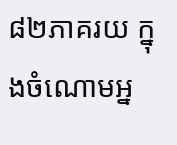៨២ភាគរយ ក្នុងចំណោមអ្ន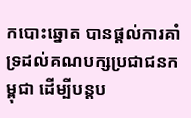កបោះឆ្នោត បានផ្តល់ការគាំទ្រដល់គណបក្សប្រជាជនកម្ពុជា ដើម្បីបន្តប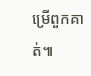ម្រើពួកគាត់៕